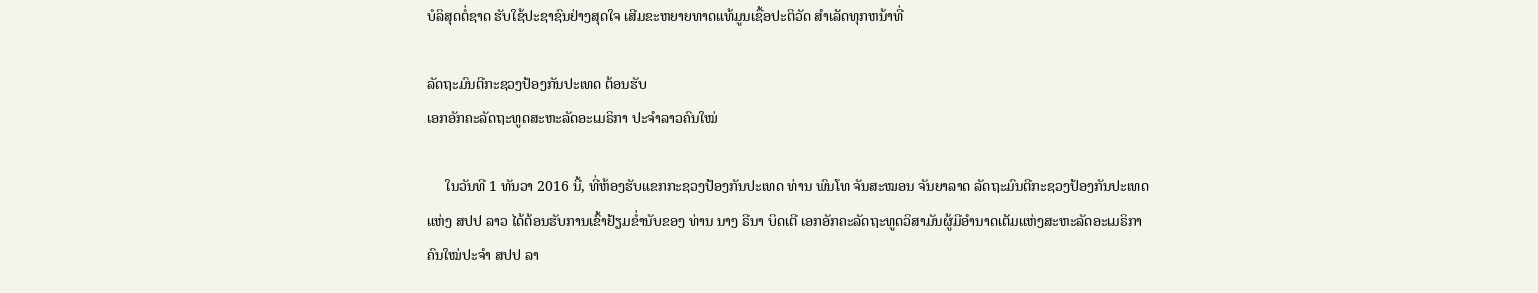ບໍລິສຸດຕໍ່ຊາດ ຮັບໃຊ້ປະຊາຊົນຢ່າງສຸດໃຈ ເສີມຂະຫຍາຍທາດແທ້ມູນເຊື້ອປະຕິວັດ ສໍາເລັດທຸກຫນ້າທີ່

ລັດຖະມົນຕີກະຊວງປ້ອງກັນປະເທດ ຕ້ອນຮັບ
ເອກອັກຄະລັດຖະທູດສະຫະລັດອະເມຣິກາ ປະຈຳລາວຄົນໃໝ່

     ໃນວັນທີ 1 ທັນວາ 2016 ນີ້, ທີ່ຫ້ອງຮັບແຂກກະຊວງປ້ອງກັນປະເທດ ທ່ານ ພົນໂທ ຈັນສະໝອນ ຈັນຍາລາດ ລັດຖະມົນຕີກະຊວງປ້ອງກັນປະເທດ
ແຫ່ງ ສປປ ລາວ ໄດ້ຕ້ອນຮັບການເຂົ້າຢ້ຽມຂໍ່ານັບຂອງ ທ່ານ ນາງ ຣີນາ ບິດເຕີ ເອກອັກຄະລັດຖະທູດວິສາມັນຜູ້ມີອຳນາດເຕັມແຫ່ງສະຫະລັດອະເມຣິກາ
ຄົນໃໝ່ປະຈຳ ສປປ ລາ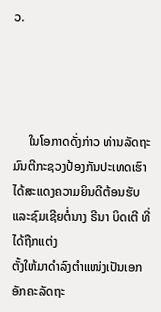ວ.




     ໃນໂອກາດດັ່ງກ່າວ ທ່ານລັດຖະມົນຕີກະຊວງປ້ອງກັນປະເທດເຮົາ ໄດ້ສະແດງຄວາມຍິນດີຕ້ອນຮັບ ແລະຊົມເຊີຍຕໍ່ນາງ ຣີນາ ບິດເຕີ ທີ່ໄດ້ຖືກແຕ່ງ
ຕັ້ງໃຫ້ມາດຳລົງຕຳແໜ່ງເປັນເອກອັກຄະລັດຖະ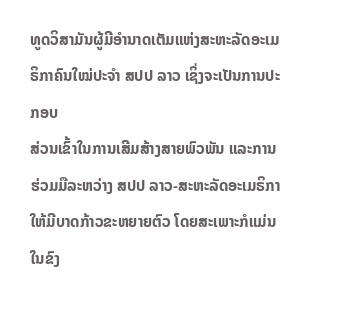ທູດວິສາມັນຜູ້ມີອຳນາດເຕັມແຫ່ງສະຫະລັດອະເມຣິກາຄົນໃໝ່ປະຈຳ ສປປ ລາວ ເຊິ່ງຈະເປັນການປະກອບ
ສ່ວນເຂົ້າໃນການເສີມສ້າງສາຍພົວພັນ ແລະການຮ່ວມມືລະຫວ່າງ ສປປ ລາວ-ສະຫະລັດອະເມຣິກາ ໃຫ້ມີບາດກ້າວຂະຫຍາຍຕົວ ໂດຍສະເພາະກໍແມ່ນ
ໃນຂົງ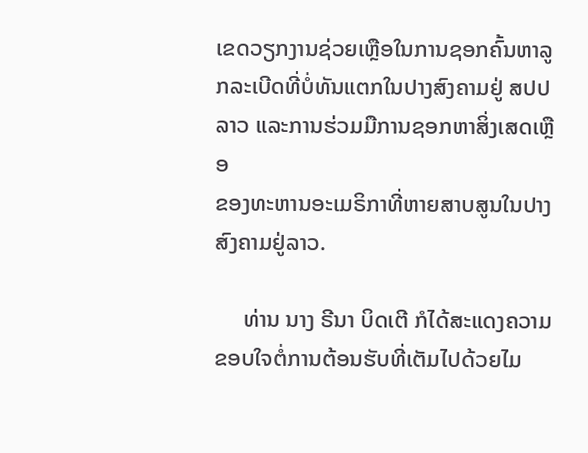ເຂດວຽກງານຊ່ວຍເຫຼືອໃນການຊອກຄົ້ນຫາລູກລະເບີດທີ່ບໍ່ທັນແຕກໃນປາງສົງຄາມຢູ່ ສປປ ລາວ ແລະການຮ່ວມມືການຊອກຫາສິ່ງເສດເຫຼືອ
ຂອງທະຫານອະເມຣິກາທີ່ຫາຍສາບສູນໃນປາງສົງຄາມຢູ່ລາວ.

     ທ່ານ ນາງ ຣີນາ ບິດເຕີ ກໍໄດ້ສະແດງຄວາມຂອບໃຈຕໍ່ການຕ້ອນຮັບທີ່ເຕັມໄປດ້ວຍໄມ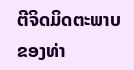ຕີຈິດມິດຕະພາບຂອງທ່າ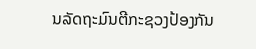ນລັດຖະມົນຕີກະຊວງປ້ອງກັນ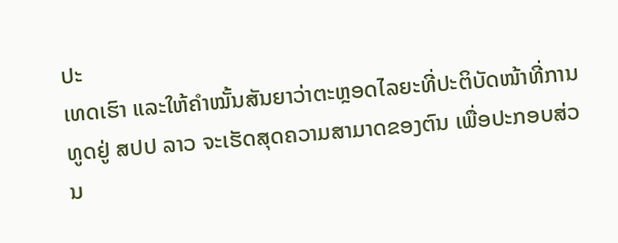ປະ
ເທດເຮົາ ແລະໃຫ້ຄຳໝັ້ນສັນຍາວ່າຕະຫຼອດໄລຍະທີ່ປະຕິບັດໜ້າທີ່ການທູດຢູ່ ສປປ ລາວ ຈະເຮັດສຸດຄວາມສາມາດຂອງຕົນ ເພື່ອປະກອບສ່ວນ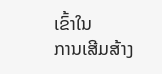ເຂົ້າໃນ
ການເສີມສ້າງ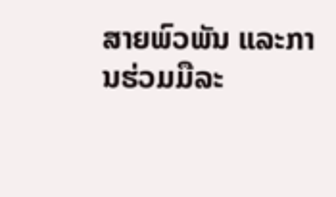ສາຍພົວພັນ ແລະການຮ່ວມມືລະ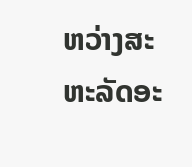ຫວ່າງສະຫະລັດອະ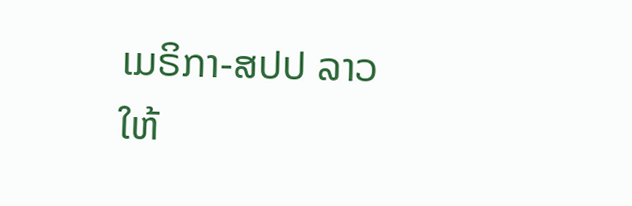ເມຣິກາ-ສປປ ລາວ ໃຫ້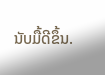ນັບມື້ດີຂຶ້ນ.